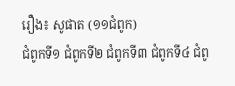រឿង៖ សូផាត (១១ជំពូក)
ជំពូកទី១ ជំពូកទី២ ជំពូកទី៣ ជំពូកទី៤ ជំពូ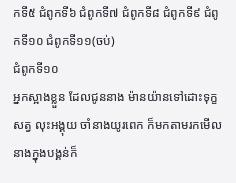កទី៥ ជំពូកទី៦ ជំពូកទី៧ ជំពូកទី៨ ជំពូកទី៩ ជំពូកទី១០ ជំពូកទី១១(ចប់)
ជំពូកទី១០
អ្នកស្អាងខ្លួន ដែលជូននាង ម៉ានយ៉ានទៅដោះទុក្ខសត្វ លុះអង្គុយ ចាំនាងយូរពេក ក៏មកតាមរកមើលនាងក្នុងបង្គន់ក៏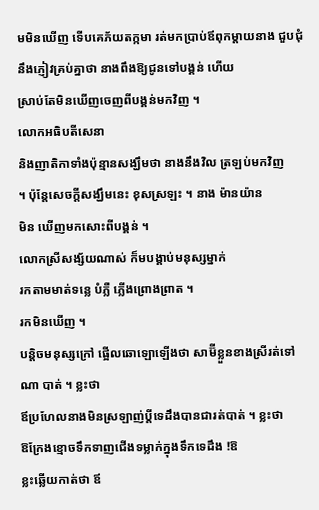មមិនឃើញ ទើបគេភ័យតក្កមា រត់មកប្រាប់ឪពុកម្ដាយនាង ជួបជុំនឹងភ្ញៀវគ្រប់គ្នាថា នាងពឹងឱ្យជូនទៅបង្គន់ ហើយ
ស្រាប់តែមិនឃើញចេញពីបង្គន់មកវិញ ។
លោកអធិបតីសេនា
និងញាតិកាទាំងប៉ុន្មានសង្ឃឹមថា នាងនឹងវិល ត្រឡប់មកវិញ
។ ប៉ុន្ដែសេចក្ដីសង្ឃឹមនេះ ខុសស្រឡះ ។ នាង ម៉ានយ៉ាន
មិន ឃើញមកសោះពីបង្គន់ ។
លោកស្រីសង្ស័យណាស់ ក៏មបង្គាប់មនុស្សម្នាក់
រកតាមមាត់ទនេ្ល បំភ្លឺ ភ្លើងព្រោងព្រាត ។
រកមិនឃើញ ។
បនិ្ដចមនុស្សក្រៅ ផ្អើលឆោឡោឡើងថា សាម៊ីខ្លួនខាងស្រីរត់ទៅណា បាត់ ។ ខ្លះថា
ឪប្រហែលនាងមិនស្រឡាញ់ប្ដីទេដឹងបានជារត់បាត់ ។ ខ្លះថា
ឱក្រែងខ្មោចទឹកទាញជើងទម្លាក់ក្នុងទឹកទេដឹង !ឱ
ខ្លះឆ្លើយកាត់ថា ឪ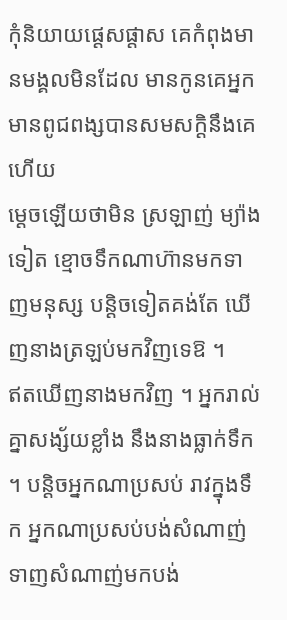កុំនិយាយផេ្ដសផ្ដាស គេកំពុងមានមង្គលមិនដែល មានកូនគេអ្នកមានពូជពង្សបានសមសក្ដិនឹងគេហើយ
មេ្ដចឡើយថាមិន ស្រឡាញ់ ម្យ៉ាងទៀត ខ្មោចទឹកណាហ៊ានមកទាញមនុស្ស បនិ្ដចទៀតគង់តែ ឃើញនាងត្រឡប់មកវិញទេឱ ។
ឥតឃើញនាងមកវិញ ។ អ្នករាល់គ្នាសង្ស័យខ្លាំង នឹងនាងធ្លាក់ទឹក ។ បន្ដិចអ្នកណាប្រសប់ រាវក្នុងទឹក អ្នកណាប្រសប់បង់សំណាញ់ ទាញសំណាញ់មកបង់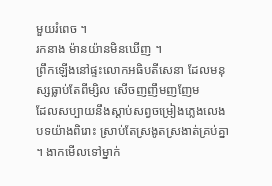មួយរំពេច ។
រកនាង ម៉ានយ៉ានមិនឃើញ ។
ព្រឹកឡើងនៅផ្ទះលោកអធិបតីសេនា ដែលមនុស្សធ្លាប់តែពីម្សិល សើចញញឹមញញែម
ដែលសប្បាយនឹងស្ដាប់សព្វចម្រៀងភេ្លងលេងបទយ៉ាងពិរោះ ស្រាប់តែស្រងូតស្រងាត់គ្រប់គ្នា ។ ងាកមើលទៅម្នាក់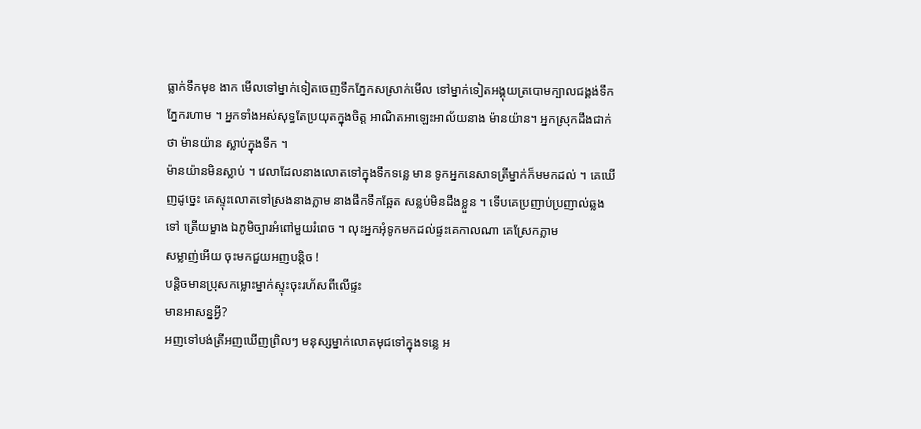ធ្លាក់ទឹកមុខ ងាក មើលទៅម្នាក់ទៀតចេញទឹកភ្នែកសស្រាក់មើល ទៅម្នាក់ទៀតអង្គុយត្របោមក្បាលជង្គង់ទឹកភ្នែករហាម ។ អ្នកទាំងអស់សុទ្ធតែប្រយុតក្នុងចិត្ដ អាណិតអាឡេះអាល័យនាង ម៉ានយ៉ាន។ អ្នកស្រុកដឹងជាក់ថា ម៉ានយ៉ាន ស្លាប់ក្នុងទឹក ។
ម៉ានយ៉ានមិនស្លាប់ ។ វេលាដែលនាងលោតទៅក្នុងទឹកទនេ្ល មាន ទូកអ្នកនេសាទត្រីម្នាក់ក៏មមកដល់ ។ គេឃើញដូច្នេះ គេស្ទុះលោតទៅស្រងនាងភ្លាម នាងផឹកទឹកឆ្អែត សន្លប់មិនដឹងខ្លួន ។ ទើបគេប្រញាប់ប្រញាល់ឆ្លងទៅ ត្រើយម្ខាង ឯភូមិច្បារអំពៅមួយរំពេច ។ លុះអ្នកអុំទូកមកដល់ផ្ទះគេកាលណា គេស្រែកភ្លាម
សម្លាញ់អើយ ចុះមកជួយអញបនិ្ដច !
បន្ដិចមានប្រុសកម្លោះម្នាក់ស្ទុះចុះរហ័សពីលើផ្ទះ
មានអាសន្នអ្វី?
អញទៅបង់ត្រីអញឃើញព្រិលៗ មនុស្សម្នាក់លោតមុជទៅក្នុងទនេ្ល អ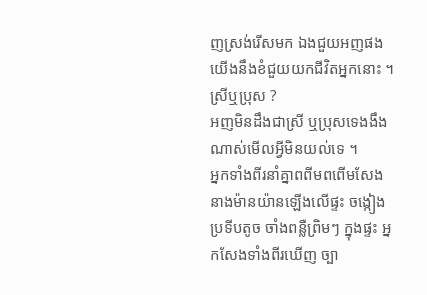ញស្រង់រើសមក ឯងជួយអញផង យើងនឹងខំជួយយកជីវិតអ្នកនោះ ។
ស្រីឬប្រុស ?
អញមិនដឹងជាស្រី ឬប្រុសទេងងឹងណាស់មើលអ្វីមិនយល់ទេ ។
អ្នកទាំងពីរនាំគ្នាពពីមពពើមសែងនាងម៉ានយ៉ានឡើងលើផ្ទះ ចង្កៀងប្រទីបតូច ចាំងពន្លឺព្រិមៗ ក្នុងផ្ទះ អ្នកសែងទាំងពីរឃើញ ច្បា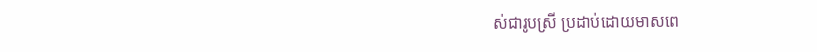ស់ជារូបស្រី ប្រដាប់ដោយមាសពេ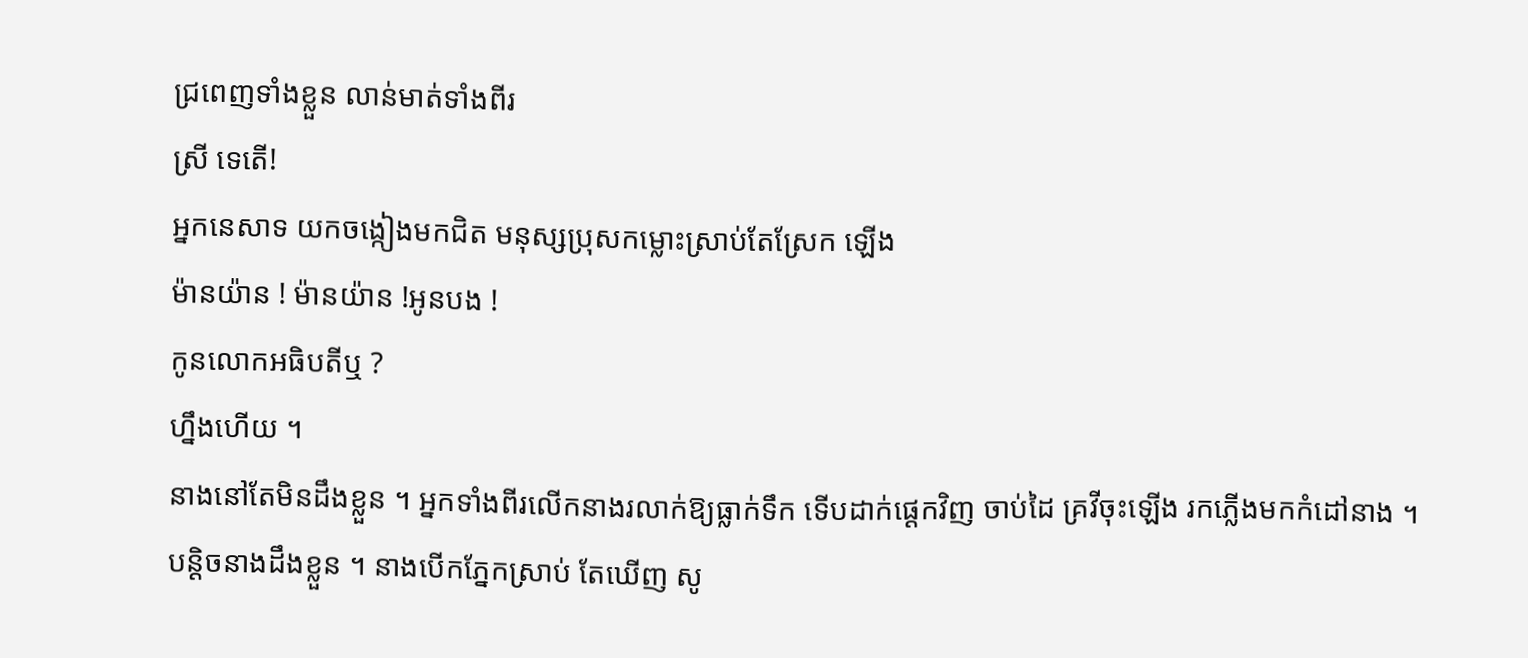ជ្រពេញទាំងខ្លួន លាន់មាត់ទាំងពីរ
ស្រី ទេតើ!
អ្នកនេសាទ យកចង្កៀងមកជិត មនុស្សប្រុសកម្លោះស្រាប់តែស្រែក ឡើង
ម៉ានយ៉ាន ! ម៉ានយ៉ាន !អូនបង !
កូនលោកអធិបតីឬ ?
ហ្នឹងហើយ ។
នាងនៅតែមិនដឹងខ្លួន ។ អ្នកទាំងពីរលើកនាងរលាក់ឱ្យធ្លាក់ទឹក ទើបដាក់ផេ្ដកវិញ ចាប់ដៃ គ្រវីចុះឡើង រកភ្លើងមកកំដៅនាង ។
បនិ្ដចនាងដឹងខ្លួន ។ នាងបើកភ្នែកស្រាប់ តែឃើញ សូ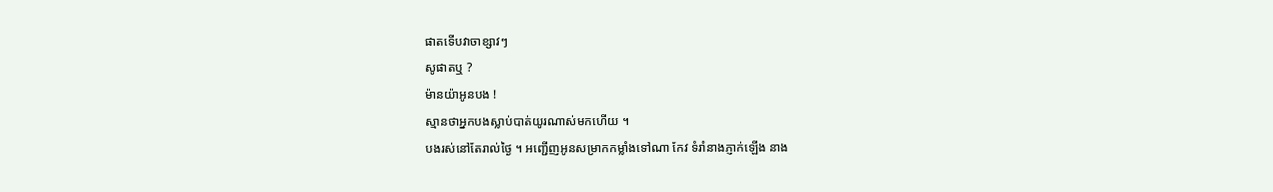ផាតទើបវាចាខ្សាវៗ
សូផាតឬ ?
ម៉ានយ៉ាអូនបង !
ស្មានថាអ្នកបងស្លាប់បាត់យូរណាស់មកហើយ ។
បងរស់នៅតែរាល់ថ្ងៃ ។ អញ្ជើញអូនសម្រាកកម្លាំងទៅណា កែវ ទំរាំនាងភ្ញាក់ឡើង នាង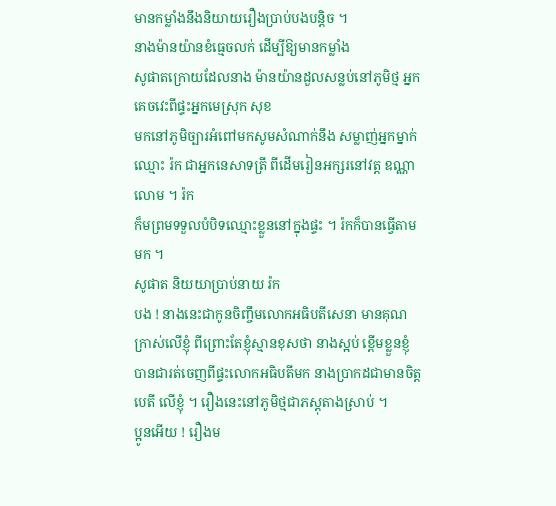មានកម្លាំងនឹងនិយាយរឿងប្រាប់បងបនិ្ដច ។
នាងម៉ានយ៉ានខំធេ្មចលក់ ដើម្បីឱ្យមានកម្លាំង
សូផាតក្រោយដែលនាង ម៉ានយ៉ានដួលសន្លប់នៅភូមិថ្ម អ្នក គេចវេះពីផ្ទះអ្នកមេស្រុក សុខ
មកនៅភូមិច្បារអំពៅមកសូមសំណាក់នឹង សម្លាញ់អ្នកម្នាក់ឈ្មោះ រ៉ក ជាអ្នកនេសាទត្រី ពីដើមរៀនអក្សរនៅវត្ដ ឧណ្ណាលោម ។ រ៉ក
ក៏មព្រមទទួលបំបិទឈ្មោះខ្លួននៅក្នុងផ្ទះ ។ រ៉កក៏បានធើ្វតាមមក ។
សូផាត និយយាប្រាប់នាយ រ៉ក
បង ! នាងនេះជាកូនចិញ្ចឹមលោកអធិបតីសេនា មានគុណក្រាស់លើខ្ញុំ ពីព្រោះតែខ្ញុំស្មានខុសថា នាងស្អប់ ខ្ពើមខ្លួនខ្ញុំ បានជារត់ចេញពីផ្ទះលោកអធិបតីមក នាងប្រាកដជាមានចិត្ដបេតី លើខ្ញុំ ។ រឿងនេះនៅភូមិថ្មជាភស្ដុតាងស្រាប់ ។
ប្អូនអើយ ! រឿងម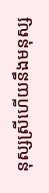នុស្សស្រីហើយនឹងមនុស្ស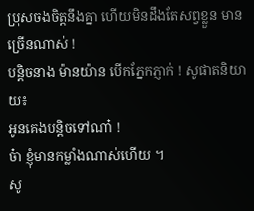ប្រុសចងចិត្ដនឹងគ្នា ហើយមិនដឹងតែសព្វខ្លួន មានច្រើនណាស់ !
បនិ្ដចនាង ម៉ានយ៉ាន បើកភ្នែកភ្ញាក់ ! សូផាតនិយាយ៖
អូនគេងបនិ្ដចទៅណា៎ !
ច៎ា ខ្ញុំមានកម្លាំងណាស់ហើយ ។
សូ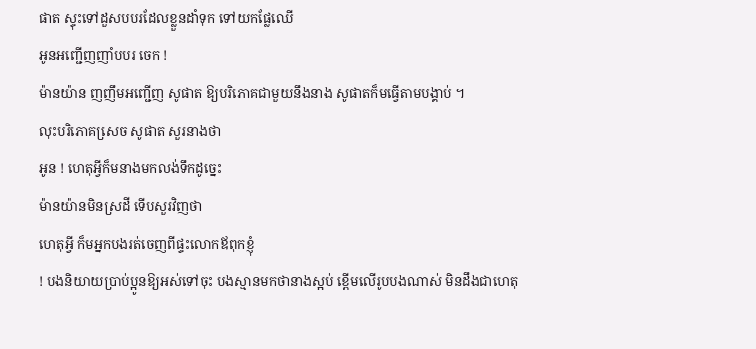ផាត ស្ទុះទៅដួសបបរដែលខ្លួនដាំទុក ទៅយកផ្លែឈើ
អូនអញ្ជើញញាំបបរ ចេក !
ម៉ានយ៉ាន ញញឹមអញ្ជើញ សូផាត ឱ្យបរិភោគជាមួយនឹងនាង សូផាតក៏មធ្វើតាមបង្គាប់ ។
លុះបរិភោគសេ្រច សូផាត សួរនាងថា
អូន ! ហេតុអ្វីក៏មនាងមកលង់ទឹកដូច្នេះ
ម៉ានយ៉ានមិនស្រដី ទើបសួរវិញថា
ហេតុអ្វី ក៏មអ្នកបងរត់ចេញពីផ្ទះលោកឪពុកខ្ញុំ
! បងនិយាយប្រាប់ប្អូនឱ្យអស់ទៅចុះ បងស្មានមកថានាងស្អប់ ខ្ពើមលើរូបបងណាស់ មិនដឹងជាហេតុ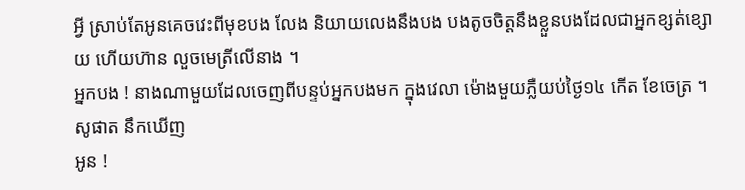អ្វី ស្រាប់តែអូនគេចវេះពីមុខបង លែង និយាយលេងនឹងបង បងតូចចិត្ដនឹងខ្លួនបងដែលជាអ្នកខ្សត់ខ្សោយ ហើយហ៊ាន លួចមេត្រីលើនាង ។
អ្នកបង ! នាងណាមួយដែលចេញពីបន្ទប់អ្នកបងមក ក្នុងវេលា ម៉េាងមួយភ្លឺយប់ថ្ងៃ១៤ កើត ខែចេត្រ ។
សូផាត នឹកឃើញ
អូន !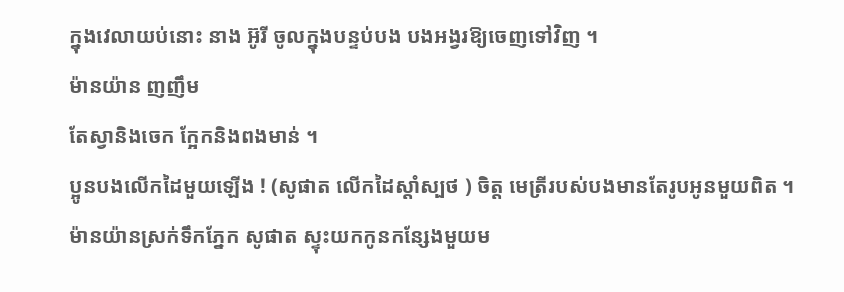ក្នុងវេលាយប់នោះ នាង អ៊ូរី ចូលក្នុងបន្ទប់បង បងអង្វរឱ្យចេញទៅវិញ ។
ម៉ានយ៉ាន ញញឹម
តែស្វានិងចេក ក្អែកនិងពងមាន់ ។
ប្អូនបងលើកដៃមួយឡើង ! (សូផាត លើកដៃស្ដាំស្បថ ) ចិត្ដ មេត្រីរបស់បងមានតែរូបអូនមួយពិត ។
ម៉ានយ៉ានស្រក់ទឹកភ្នែក សូផាត ស្ទុះយកកូនកន្សែងមួយម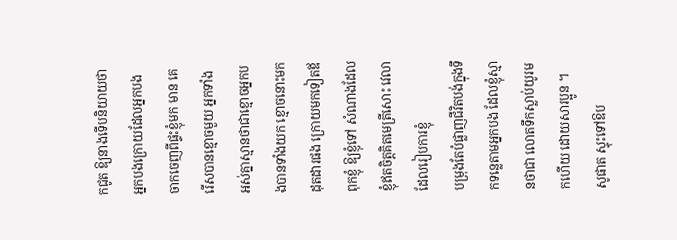កជូត ឱ្យនាងទើបនិយាយថា
អ្នកបងក្រោយដែលអ្នកបងចាកចេញពីផ្ទះខ្ញុំមក មាន គេរើសបានខ្មោចមួយ អ្នកទាំងអស់គ្នាស្មានថាជាខ្មោចអ្នកបងបានទាំងយក ខ្មោចនោះមកដុតដារផង ក្រោយមកទៀតឪពុកខ្ញុំ ឱ្យខ្ញុំទៅ សំណាងដែល ខ្ញុំឥតចិត្ដគិតមេត្រីសោះ វេលាដែលរៀបការខ្ញុំ
បម្រុងតែបំផ្លាញជីវិតបង់ក្នុងទឹកទនេ្លតាមអ្នកបង ដែលខ្ញុំស្មានថាជា លោតទឹកស្លាប់យូរមកហើយ ដោយសារប្អូន ។
សូផាត ស្ទុះទៅឱប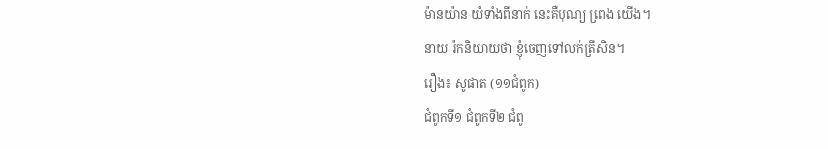ម៉ានយ៉ាន យំទាំងពីនាក់ នេះគឺបុណ្យ ពេ្រង យើង។
នាយ រ៉កនិយាយថា ខ្ញុំចេញទៅលក់ត្រីសិន។
រឿង៖ សូផាត (១១ជំពូក)
ជំពូកទី១ ជំពូកទី២ ជំពូ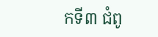កទី៣ ជំពូ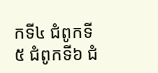កទី៤ ជំពូកទី៥ ជំពូកទី៦ ជំ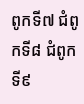ពូកទី៧ ជំពូកទី៨ ជំពូកទី៩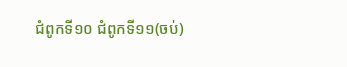ជំពូកទី១០ ជំពូកទី១១(ចប់)